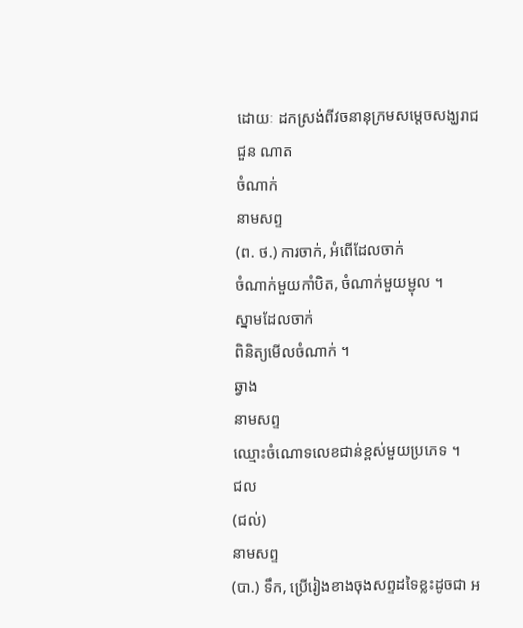ដោយៈ ដកស្រង់ពីវចនានុក្រមសម្តេចសង្ឃរាជ ជួន ណាត
ចំណាក់
នាមសព្ទ
(ព. ថ.) ការចាក់, អំពើដែលចាក់
ចំណាក់មួយកាំបិត, ចំណាក់មួយម្ជុល ។
ស្នាមដែលចាក់
ពិនិត្យមើលចំណាក់ ។
ឆ្វាង
នាមសព្ទ
ឈ្មោះចំណោទលេខជាន់ខ្ពស់មួយប្រភេទ ។
ជល
(ជល់)
នាមសព្ទ
(បា.) ទឹក, ប្រើរៀងខាងចុងសព្ទដទៃខ្លះដូចជា អ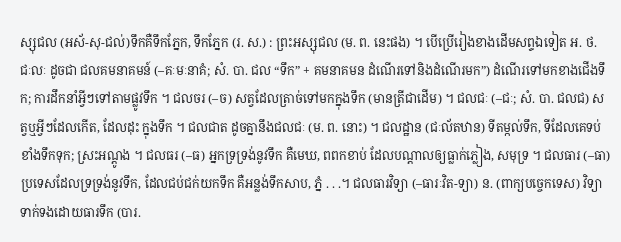ស្សុជល (អស័-សុ-ជល់)ទឹកគឺទឹកភ្នែក, ទឹកភ្នែក (រ. ស.) : ព្រះអស្សុជល (ម. ព. នេះផង) ។ បើប្រើរៀងខាងដើមសព្ទឯទៀត អ. ថ. ជៈលៈ ដូចជា ជលគមនាគមន៍ (–គៈមៈនាគំ; សំ. បា. ជល “ទឹក” + គមនាគមន ដំណើរទៅនិងដំណើរមក”) ដំណើរទៅមកខាងជើងទឹក; ការដឹកនាំអ្វីៗទៅតាមផ្លូវទឹក ។ ជលចរ (–ច) សត្វដែលត្រាច់ទៅមកក្នុងទឹក (មានត្រីជាដើម) ។ ជលជៈ (–ជៈ; សំ. បា. ជលជ) សត្វឬអ្វីៗដែលកើត, ដែលដុះ ក្នុងទឹក ។ ជលជាត ដូចគ្នានឹងជលជៈ (ម. ព. នោះ) ។ ជលដ្ឋាន (ជៈល័តឋាន) ទីតម្កល់ទឹក, ទីដែលគេទប់ខាំងទឹកទុក; ស្រះអណ្ដូង ។ ជលធរ (–ធ) អ្នកទ្រទ្រង់នូវទឹក គឺមេឃ, ពពកខាប់ ដែលបណ្ដាលឲ្យធ្លាក់ភ្លៀង, សមុទ្រ ។ ជលធារ (–ធា) ប្រទេសដែលទ្រទ្រង់នូវទឹក, ដែលជប់ជក់យកទឹក គឺអន្លង់ទឹកសាប, ភ្នំ . . .។ ជលធារវិទ្យា (–ធារៈវិត-ទ្យា) ន. (ពាក្យបច្ចេកទេស) វិទ្យាទាក់ទងដោយធារទឹក (បារ.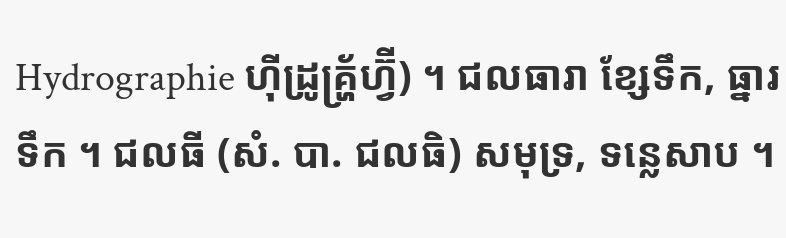Hydrographie ហ៊ីដ្រូគ្ហ្រ័ហ្វ៊ី) ។ ជលធារា ខ្សែទឹក, ធ្នារទឹក ។ ជលធី (សំ. បា. ជលធិ) សមុទ្រ, ទន្លេសាប ។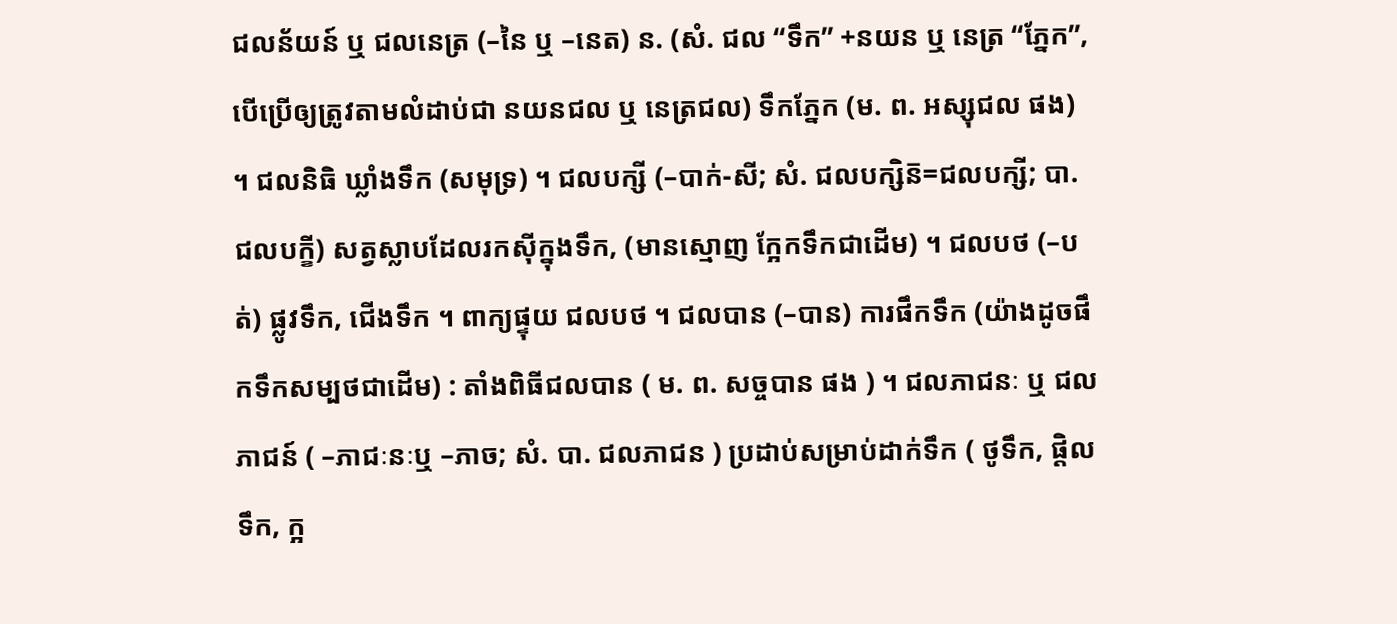ជលន័យន៍ ឬ ជលនេត្រ (–នៃ ឬ –នេត) ន. (សំ. ជល “ទឹក” +នយន ឬ នេត្រ “ភ្នែក”, បើប្រើឲ្យត្រូវតាមលំដាប់ជា នយនជល ឬ នេត្រជល) ទឹកភ្នែក (ម. ព. អស្សុជល ផង) ។ ជលនិធិ ឃ្លាំងទឹក (សមុទ្រ) ។ ជលបក្សី (–បាក់-សី; សំ. ជលបក្សិន៑=ជលបក្សី; បា. ជលបក្ខី) សត្វស្លាបដែលរកស៊ីក្នុងទឹក, (មានស្មោញ ក្អែកទឹកជាដើម) ។ ជលបថ (–បត់) ផ្លូវទឹក, ជើងទឹក ។ ពាក្យផ្ទុយ ជលបថ ។ ជលបាន (–បាន) ការផឹកទឹក (យ៉ាងដូចផឹកទឹកសម្បថជាដើម) : តាំងពិធីជលបាន ( ម. ព. សច្ចបាន ផង ) ។ ជលភាជនៈ ឬ ជលភាជន៍ ( –ភាជៈនៈឬ –ភាច; សំ. បា. ជលភាជន ) ប្រដាប់សម្រាប់ដាក់ទឹក ( ថូទឹក, ផ្តិលទឹក, ក្អ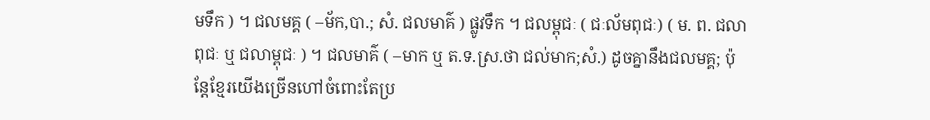មទឹក ) ។ ជលមគ្គ ( –ម័ក,បា.; សំ. ជលមាគ៌ ) ផ្លូវទឹក ។ ជលម្ពុជៈ ( ជៈល័មពុជៈ) ( ម. ព. ជលាពុជៈ ឬ ជលាម្ពុជៈ ) ។ ជលមាគ៌ ( –មាក ឬ ត.ទ.ស្រ.ថា ជល់មាក;សំ.) ដូចគ្នានឹងជលមគ្គ; ប៉ុន្តែខ្មែរយើងច្រើនហៅចំពោះតែប្រ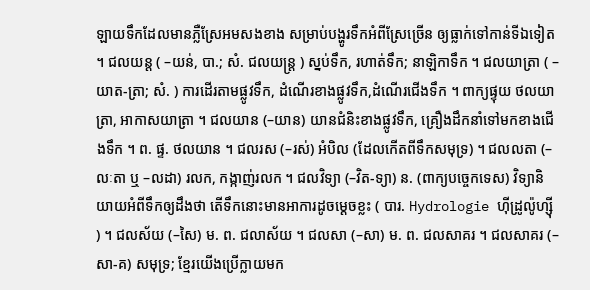ឡាយទឹកដែលមានភ្លឺស្រែអមសងខាង សម្រាប់បង្ហូរទឹកអំពីស្រែច្រើន ឲ្យធ្លាក់ទៅកាន់ទីឯទៀត ។ ជលយន្ត ( –យន់, បា.; សំ. ជលយន្ត្រ ) ស្នប់ទឹក, រហាត់ទឹក; នាឡិកាទឹក ។ ជលយាត្រា ( –យាត-ត្រា; សំ. ) ការដើរតាមផ្លូវទឹក, ដំណើរខាងផ្លូវទឹក,ដំណើរជើងទឹក ។ ពាក្យផ្ទុយ ថលយាត្រា, អាកាសយាត្រា ។ ជលយាន (–យាន) យានជំនិះខាងផ្លូវទឹក, គ្រឿងដឹកនាំទៅមកខាងជើងទឹក ។ ព. ផ្ទ. ថលយាន ។ ជលរស (–រស់) អំបិល (ដែលកើតពីទឹកសមុទ្រ) ។ ជលលតា (–លៈតា ឬ –លដា) រលក, កង្កាញ់រលក ។ ជលវិទ្យា (–វិត-ទ្យា) ន. (ពាក្យបច្ចេកទេស) វិទ្យានិយាយអំពីទឹកឲ្យដឹងថា តើទឹកនោះមានអាការដូចម្ដេចខ្លះ ( បារ. Hydrologie ហ៊ីដ្រូល៉ូហ្ស៊ី ) ។ ជលស័យ (–សៃ) ម. ព. ជលាស័យ ។ ជលសា (–សា) ម. ព. ជលសាគរ ។ ជលសាគរ (–សា-គ) សមុទ្រ; ខ្មែរយើងប្រើក្លាយមក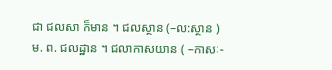ជា ជលសា ក៏មាន ។ ជលស្ថាន (–ល:ស្ថាន ) ម. ព. ជលដ្ឋាន ។ ជលាកាសយាន ( –កាសៈ-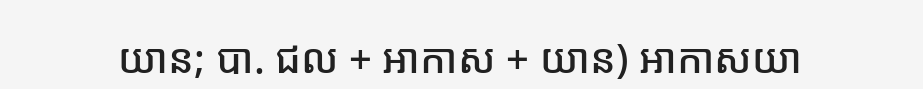យាន; បា. ជល + អាកាស + យាន) អាកាសយា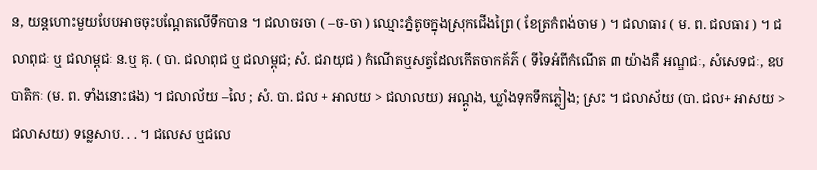ន, យន្ដហោះមួយបែបអាចចុះបណ្ដែតលើទឹកបាន ។ ជលាចរចា ( –ច-ចា ) ឈ្មោះភ្នំតូចក្នុងស្រុកជើងព្រៃ ( ខែត្រកំពង់ចាម ) ។ ជលាធារ ( ម. ព. ជលធារ ) ។ ជលាពុជៈ ឬ ជលាម្ពុជៈ ន.ឬ គុ. ( បា. ជលាពុជ ឬ ជលាម្ពុជ; សំ. ជរាយុជ ) កំណើតឬសត្វដែលកើតចាកគ័ភ៌ ( ទីទៃអំពីកំណើត ៣ យ៉ាងគឺ អណ្ឌជៈ, សំសេទជៈ, ឧបបាតិកៈ (ម. ព. ទាំងនោះផង) ។ ជលាល័យ –លៃ ; សំ. បា. ជល + អាលយ > ជលាលយ) អណ្ដូង, ឃ្លាំងទុកទឹកភ្លៀង; ស្រះ ។ ជលាស័យ (បា. ជល+ អាសយ > ជលាសយ) ទន្លេសាប. . . ។ ជលេស ឬជលេ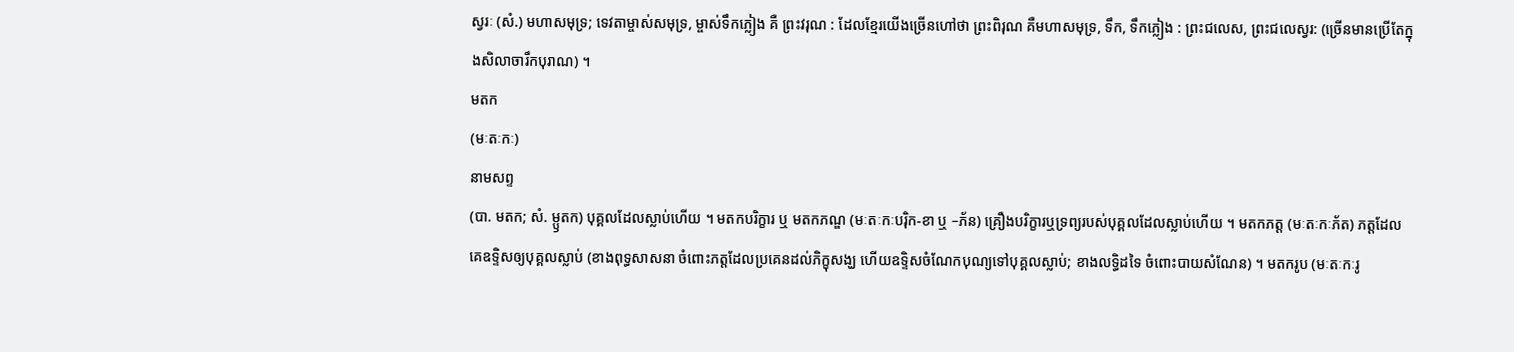ស្វរៈ (សំ.) មហាសមុទ្រ; ទេវតាម្ចាស់សមុទ្រ, ម្ចាស់ទឹកភ្លៀង គឺ ព្រះវរុណ : ដែលខ្មែរយើងច្រើនហៅថា ព្រះពិរុណ គឺមហាសមុទ្រ, ទឹក, ទឹកភ្លៀង : ព្រះជលេស, ព្រះជលេស្វរ: (ច្រើនមានប្រើតែក្នុងសិលាចារឹកបុរាណ) ។
មតក
(មៈតៈកៈ)
នាមសព្ទ
(បា. មតក; សំ. ម្ឫតក) បុគ្គលដែលស្លាប់ហើយ ។ មតកបរិក្ខារ ឬ មតកភណ្ឌ (មៈតៈកៈបរ៉ិក-ខា ឬ –ភ័ន) គ្រឿងបរិក្ខារឬទ្រព្យរបស់បុគ្គលដែលស្លាប់ហើយ ។ មតកភត្ដ (មៈតៈកៈភ័ត) ភត្តដែលគេឧទ្ទិសឲ្យបុគ្គលស្លាប់ (ខាងពុទ្ធសាសនា ចំពោះភត្តដែលប្រគេនដល់ភិក្ខុសង្ឃ ហើយឧទ្ទិសចំណែកបុណ្យទៅបុគ្គលស្លាប់; ខាងលទ្ធិដទៃ ចំពោះបាយសំណែន) ។ មតករូប (មៈតៈកៈរូ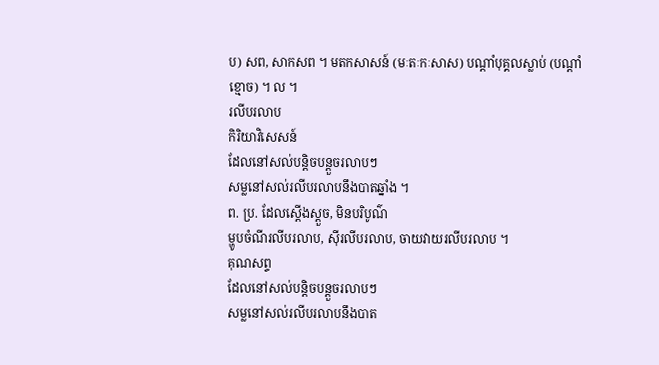ប) សព, សាកសព ។ មតកសាសន៍ (មៈតៈកៈសាស) បណ្ដាំបុគ្គលស្លាប់ (បណ្ដាំខ្មោច) ។ ល ។
រលីបរលាប
កិរិយាវិសេសន៍
ដែលនៅសល់បន្តិចបន្តួចរលាបៗ
សម្លនៅសល់រលីបរលាបនឹងបាតឆ្នាំង ។
ព. ប្រ. ដែលស្ដើងស្ដួច, មិនបរិបូណ៌
ម្ហូបចំណីរលីបរលាប, ស៊ីរលីបរលាប, ចាយវាយរលីបរលាប ។
គុណសព្ទ
ដែលនៅសល់បន្តិចបន្តួចរលាបៗ
សម្លនៅសល់រលីបរលាបនឹងបាត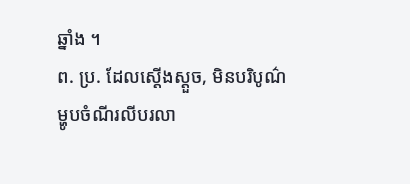ឆ្នាំង ។
ព. ប្រ. ដែលស្ដើងស្ដួច, មិនបរិបូណ៌
ម្ហូបចំណីរលីបរលា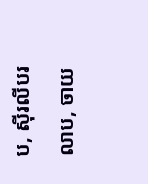ប, ស៊ីរលីបរលាប, ចាយ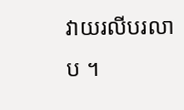វាយរលីបរលាប ។